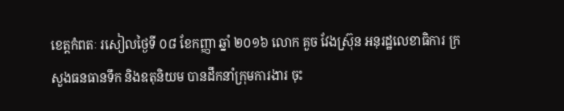ខេត្តកំពតៈ រសៀលថ្ងៃទី ០៨ ខែកញ្ញា ឆ្នាំ ២០១៦ លោក គួច វែងស្រ៊ុន អនុរដ្ឋលេខាធិការ ក្រសួងធនធានទឹក និងឧតុនិយម បានដឹកនាំក្រុមការងារ ចុះ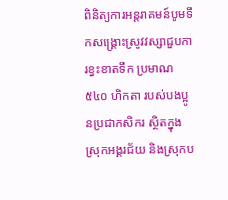ពិនិត្យការអន្តរាគមន៍បូមទឹកសង្គ្រោះស្រូវវស្សាជួបការខ្វះខាតទឹក ប្រមាណ ៥៤០ ហិកតា របស់បងប្អូនប្រជាកសិករ ស្ថិតក្នុងស្រុកអង្គរជ័យ និងស្រុកប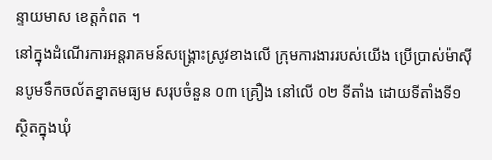ន្ទាយមាស ខេត្តកំពត ។
នៅក្នុងដំណើរការអន្តរាគមន៍សង្គ្រោះស្រូវខាងលើ ក្រុមការងាររបស់យើង ប្រើប្រាស់ម៉ាស៊ីនបូមទឹកចល័តខ្នាតមធ្យម សរុបចំនួន ០៣ គ្រឿង នៅលើ ០២ ទីតាំង ដោយទីតាំងទី១ ស្ថិតក្នុងឃុំ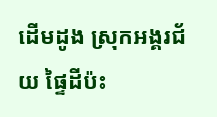ដើមដូង ស្រុកអង្គរជ័យ ផ្ទៃដីប៉ះ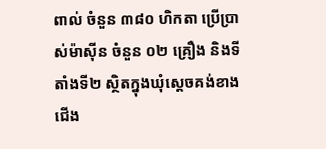ពាល់ ចំនួន ៣៨០ ហិកតា ប្រើប្រាស់ម៉ាស៊ីន ចំនួន ០២ គ្រឿង និងទីតាំងទី២ ស្ថិតក្នុងឃុំស្តេចគង់ខាងជើង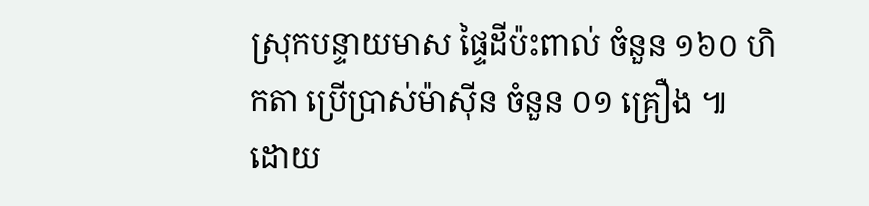ស្រុកបន្ទាយមាស ផ្ទៃដីប៉ះពាល់ ចំនួន ១៦០ ហិកតា ប្រើប្រាស់ម៉ាស៊ីន ចំនួន ០១ គ្រឿង ៕
ដោយ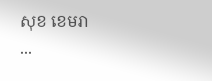សុខ ខេមរា
...